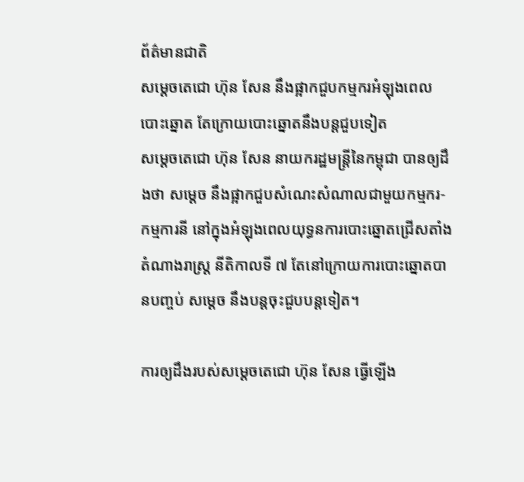ព័ត៌មានជាតិ
សម្ដេចតេជោ ហ៊ុន សែន នឹងផ្អាកជួបកម្មករអំឡុងពេលបោះឆ្នោត តែក្រោយបោះឆ្នោតនឹងបន្តជួបទៀត
សម្ដេចតេជោ ហ៊ុន សែន នាយករដ្ឋមន្ត្រីនៃកម្ពុជា បានឲ្យដឹងថា សម្ដេច នឹងផ្អាកជួបសំណេះសំណាលជាមួយកម្មករ-កម្មការនី នៅក្នុងអំឡុងពេលយុទ្ធនការបោះឆ្នោតជ្រើសតាំង តំណាងរាស្រ្ដ នីតិកាលទី ៧ តែនៅក្រោយការបោះឆ្នោតបានបញ្ចប់ សម្ដេច នឹងបន្តចុះជួបបន្តទៀត។

ការឲ្យដឹងរបស់សម្ដេចតេជោ ហ៊ុន សែន ធ្វើឡើង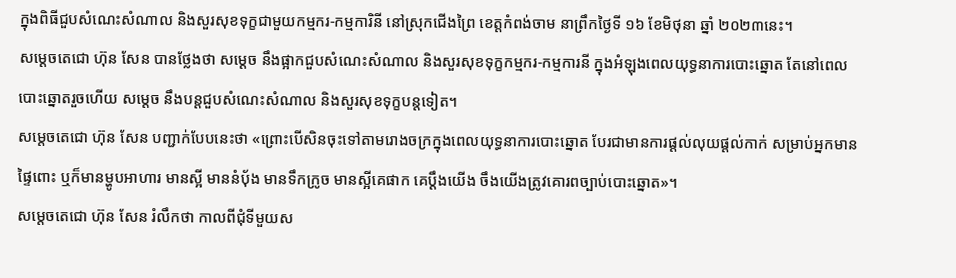ក្នុងពិធីជួបសំណេះសំណាល និងសួរសុខទុក្ខជាមួយកម្មករ-កម្មការិនី នៅស្រុកជើងព្រៃ ខេត្តកំពង់ចាម នាព្រឹកថ្ងៃទី ១៦ ខែមិថុនា ឆ្នាំ ២០២៣នេះ។
សម្ដេចតេជោ ហ៊ុន សែន បានថ្លែងថា សម្ដេច នឹងផ្អាកជួបសំណេះសំណាល និងសួរសុខទុក្ខកម្មករ-កម្មការនី ក្នុងអំឡុងពេលយុទ្ធនាការបោះឆ្នោត តែនៅពេលបោះឆ្នោតរួចហើយ សម្ដេច នឹងបន្តជួបសំណេះសំណាល និងសួរសុខទុក្ខបន្តទៀត។
សម្ដេចតេជោ ហ៊ុន សែន បញ្ជាក់បែបនេះថា «ព្រោះបើសិនចុះទៅតាមរោងចក្រក្នុងពេលយុទ្ធនាការបោះឆ្នោត បែរជាមានការផ្ដល់លុយផ្ដល់កាក់ សម្រាប់អ្នកមានផ្ទៃពោះ ឬក៏មានម្ហូបអាហារ មានស្អី មាននំបុ័ង មានទឹកក្រូច មានស្អីគេផាក គេប្ដឹងយើង ចឹងយើងត្រូវគោរពច្បាប់បោះឆ្នោត»។
សម្ដេចតេជោ ហ៊ុន សែន រំលឹកថា កាលពីជុំទីមួយស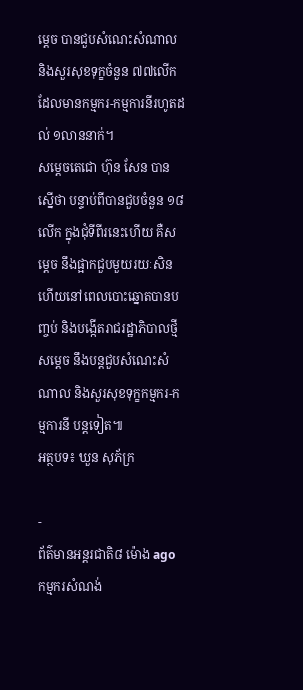ម្ដេច បានជួបសំណេះសំណាល និងសួរសុខទុក្ខចំនួន ៧៧លើក ដែលមានកម្មករ-កម្មការនីរហូតដល់ ១លាននាក់។
សម្ដេចតេជោ ហ៊ុន សែន បានស្នើថា បន្ទាប់ពីបានជួបចំនួន ១៨លើក ក្នុងជុំទីពីរនេះហើយ គឺសម្ដេច នឹងផ្អាកជួបមួយរយៈសិន ហើយនៅពេលបោះឆ្នោតបានបញ្ចប់ និងបង្កើតរាជរដ្ឋាភិបាលថ្មី សម្ដេច នឹងបន្តជួបសំណេះសំណាល និងសួរសុខទុក្ខកម្មករ-កម្មការនី បន្តទៀត៕
អត្ថបទ៖ ឃួន សុភ័ក្រ

-
ព័ត៌មានអន្ដរជាតិ៨ ម៉ោង ago
កម្មករសំណង់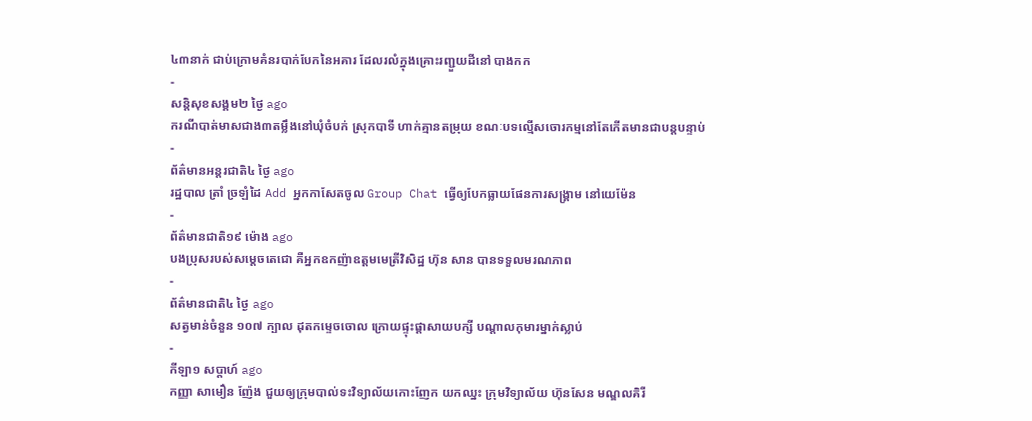៤៣នាក់ ជាប់ក្រោមគំនរបាក់បែកនៃអគារ ដែលរលំក្នុងគ្រោះរញ្ជួយដីនៅ បាងកក
-
សន្តិសុខសង្គម២ ថ្ងៃ ago
ករណីបាត់មាសជាង៣តម្លឹងនៅឃុំចំបក់ ស្រុកបាទី ហាក់គ្មានតម្រុយ ខណៈបទល្មើសចោរកម្មនៅតែកើតមានជាបន្តបន្ទាប់
-
ព័ត៌មានអន្ដរជាតិ៤ ថ្ងៃ ago
រដ្ឋបាល ត្រាំ ច្រឡំដៃ Add អ្នកកាសែតចូល Group Chat ធ្វើឲ្យបែកធ្លាយផែនការសង្គ្រាម នៅយេម៉ែន
-
ព័ត៌មានជាតិ១៩ ម៉ោង ago
បងប្រុសរបស់សម្ដេចតេជោ គឺអ្នកឧកញ៉ាឧត្តមមេត្រីវិសិដ្ឋ ហ៊ុន សាន បានទទួលមរណភាព
-
ព័ត៌មានជាតិ៤ ថ្ងៃ ago
សត្វមាន់ចំនួន ១០៧ ក្បាល ដុតកម្ទេចចោល ក្រោយផ្ទុះផ្ដាសាយបក្សី បណ្តាលកុមារម្នាក់ស្លាប់
-
កីឡា១ សប្តាហ៍ ago
កញ្ញា សាមឿន ញ៉ែង ជួយឲ្យក្រុមបាល់ទះវិទ្យាល័យកោះញែក យកឈ្នះ ក្រុមវិទ្យាល័យ ហ៊ុនសែន មណ្ឌលគិរី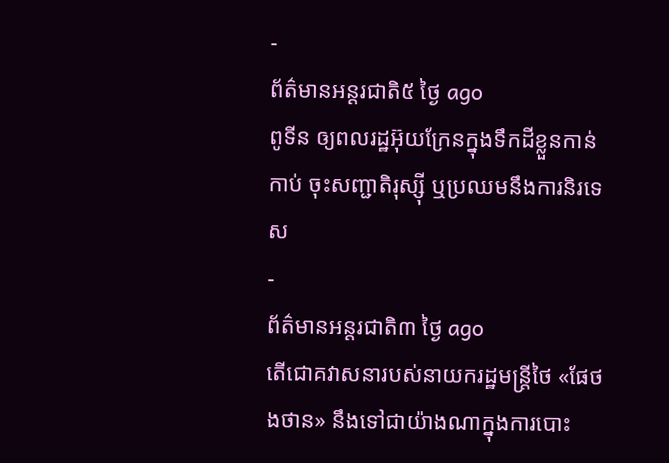-
ព័ត៌មានអន្ដរជាតិ៥ ថ្ងៃ ago
ពូទីន ឲ្យពលរដ្ឋអ៊ុយក្រែនក្នុងទឹកដីខ្លួនកាន់កាប់ ចុះសញ្ជាតិរុស្ស៊ី ឬប្រឈមនឹងការនិរទេស
-
ព័ត៌មានអន្ដរជាតិ៣ ថ្ងៃ ago
តើជោគវាសនារបស់នាយករដ្ឋមន្ត្រីថៃ «ផែថងថាន» នឹងទៅជាយ៉ាងណាក្នុងការបោះ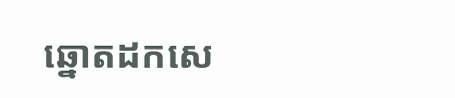ឆ្នោតដកសេ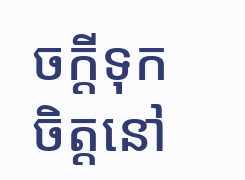ចក្តីទុកចិត្តនៅ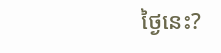ថ្ងៃនេះ?